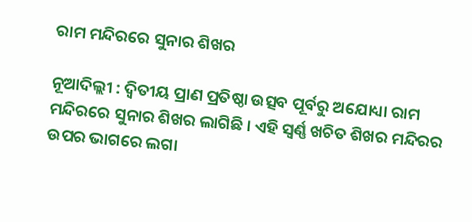ରାମ ମନ୍ଦିରରେ ସୁନାର ଶିଖର

ନୂଆଦିଲ୍ଲୀ : ଦ୍ୱିତୀୟ ପ୍ରାଣ ପ୍ରତିଷ୍ଠା ଉତ୍ସବ ପୂର୍ବରୁ ଅଯୋଧ୍ୟା ରାମ ମନ୍ଦିରରେ ସୁନାର ଶିଖର ଲାଗିଛି । ଏହି ସ୍ୱର୍ଣ୍ଣ ଖଚିତ ଶିଖର ମନ୍ଦିରର ଉପର ଭାଗରେ ଲଗା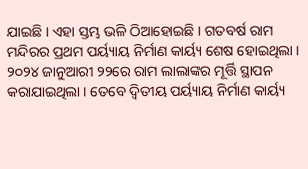ଯାଇଛି । ଏହା ସ୍ତମ୍ଭ ଭଳି ଠିଆହୋଇଛି । ଗତବର୍ଷ ରାମ ମନ୍ଦିରର ପ୍ରଥମ ପର୍ୟ୍ୟାୟ ନିର୍ମାଣ କାର୍ୟ୍ୟ ଶେଷ ହୋଇଥିଲା । ୨୦୨୪ ଜାନୁଆରୀ ୨୨ରେ ରାମ ଲାଲାଙ୍କର ମୂର୍ତ୍ତି ସ୍ଥାପନ କରାଯାଇଥିଲା । ତେବେ ଦ୍ୱିତୀୟ ପର୍ୟ୍ୟାୟ ନିର୍ମାଣ କାର୍ୟ୍ୟ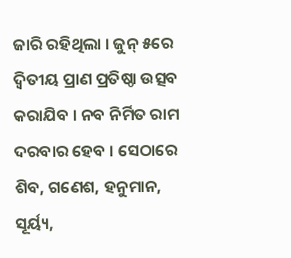ଜାରି ରହିଥିଲା । ଜୁନ୍ ୫ରେ ଦ୍ୱିତୀୟ ପ୍ରାଣ ପ୍ରତିଷ୍ଠା ଉତ୍ସବ କରାଯିବ । ନବ ନିର୍ମିତ ରାମ ଦରବାର ହେବ । ସେଠାରେ ଶିବ, ଗଣେଶ, ହନୁମାନ, ସୂର୍ୟ୍ୟ,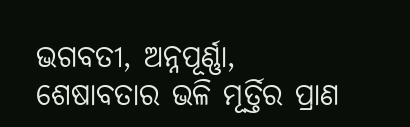ଭଗବତୀ, ଅନ୍ନପୂର୍ଣ୍ଣା, ଶେଷାବତାର ଭଳି ମୂର୍ତ୍ତିର ପ୍ରାଣ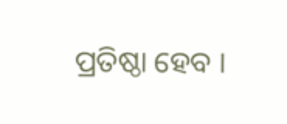ପ୍ରତିଷ୍ଠା ହେବ ।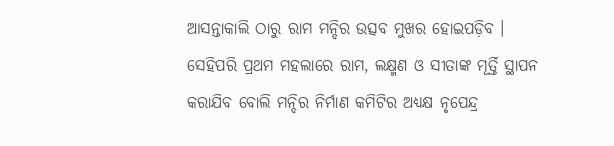ଆସନ୍ତାକାଲି ଠାରୁ ରାମ ମନ୍ଦିର ଉତ୍ସବ ମୁଖର ହୋଇପଡ଼ିବ । ସେହିପରି ପ୍ରଥମ ମହଲାରେ ରାମ, ଲକ୍ଷ୍ମଣ ଓ ସୀତାଙ୍କ ମୂର୍ତ୍ତି ସ୍ଥାପନ କରାଯିବ ବୋଲି ମନ୍ଦିର ନିର୍ମାଣ କମିଟିର ଅଧ୍ୟକ୍ଷ ନୃପେନ୍ଦ୍ର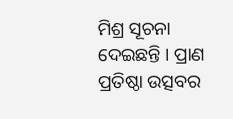ମିଶ୍ର ସୂଚନା ଦେଇଛନ୍ତି । ପ୍ରାଣ ପ୍ରତିଷ୍ଠା ଉତ୍ସବର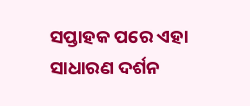ସପ୍ତାହକ ପରେ ଏହା ସାଧାରଣ ଦର୍ଶନ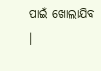ପାଇଁ ଖୋଲାଯିବ ।